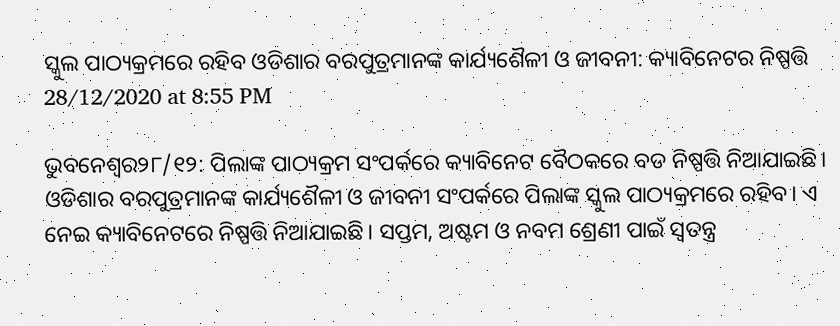ସ୍କୁଲ ପାଠ୍ୟକ୍ରମରେ ରହିବ ଓଡିଶାର ବରପୁତ୍ରମାନଙ୍କ କାର୍ଯ୍ୟଶୈଳୀ ଓ ଜୀବନୀ: କ୍ୟାବିନେଟର ନିଷ୍ପତ୍ତି
28/12/2020 at 8:55 PM

ଭୁବନେଶ୍ୱର୨୮/୧୨: ପିଲାଙ୍କ ପାଠ୍ୟକ୍ରମ ସଂପର୍କରେ କ୍ୟାବିନେଟ ବୈଠକରେ ବଡ ନିଷ୍ପତ୍ତି ନିଆଯାଇଛି। ଓଡିଶାର ବରପୁତ୍ରମାନଙ୍କ କାର୍ଯ୍ୟଶୈଳୀ ଓ ଜୀବନୀ ସଂପର୍କରେ ପିଲାଙ୍କ ସ୍କୁଲ ପାଠ୍ୟକ୍ରମରେ ରହିବ। ଏ ନେଇ କ୍ୟାବିନେଟରେ ନିଷ୍ପତ୍ତି ନିଆଯାଇଛି। ସପ୍ତମ, ଅଷ୍ଟମ ଓ ନବମ ଶ୍ରେଣୀ ପାଇଁ ସ୍ୱତନ୍ତ୍ର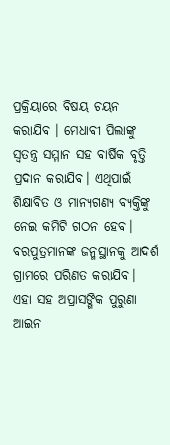ପ୍ରକ୍ରିୟାରେ ବିଷୟ ଚୟନ କରାଯିବ । ମେଧାବୀ ପିଲାଙ୍କୁ ସ୍ୱତନ୍ତ୍ର ସମ୍ମାନ ସହ ବାର୍ଷିକ ବୃତ୍ତି ପ୍ରଦାନ କରାଯିବ। ଏଥିପାଇଁ ଶିକ୍ଷାବିତ ଓ ମାନ୍ୟଗଣ୍ୟ ବ୍ୟକ୍ତିଙ୍କୁ ନେଇ କମିଟି ଗଠନ ହେବ। ବରପୁତ୍ରମାନଙ୍କ ଜନ୍ମସ୍ଥାନକୁ ଆଦର୍ଶ ଗ୍ରାମରେ ପରିଣତ କରାଯିବ। ଏହା ସହ ଅପ୍ରାସଙ୍ଗିକ ପୁରୁଣା ଆଇନ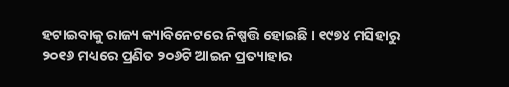ହଟାଇବାକୁ ରାଜ୍ୟ କ୍ୟାବିନେଟରେ ନିଷ୍ପତ୍ତି ହୋଇଛି । ୧୯୭୪ ମସିହାରୁ ୨୦୧୬ ମଧ୍ୟରେ ପ୍ରଣିତ ୨୦୬ଟି ଆଇନ ପ୍ରତ୍ୟାହାର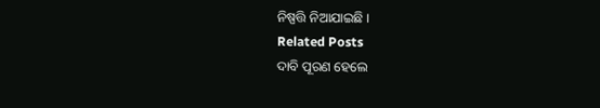ନିଷ୍ପତ୍ତି ନିଆଯାଇଛି ।
Related Posts
ଦାବି ପୂରଣ ହେଲେ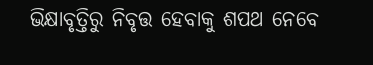ଭିକ୍ଷାବୃତ୍ତିରୁ ନିବୃତ୍ତ ହେବାକୁ ଶପଥ ନେବେ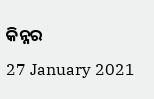କିନ୍ନର
27 January 2021